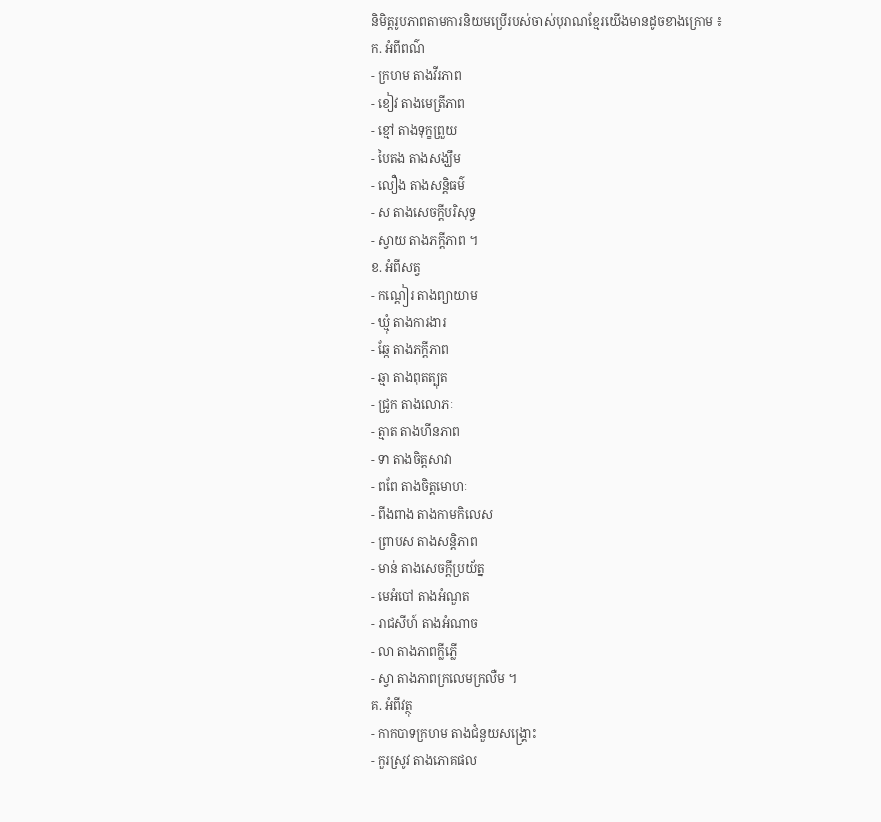និមិត្តរូបភាពតាមការនិយមប្រើរបស់ចាស់បុរាណខ្មែរយើងមានដូចខាងក្រោម ៖
ក. អំពីពណ៌
- ក្រហម តាងវីរភាព
- ខៀវ តាងមេត្រីភាព
- ខ្មៅ តាងទុក្ខព្រួយ
- បៃតង តាងសង្ឃឹម
- លឿង តាងសន្តិធម៌
- ស តាងសេចក្តីបរិសុទ្ធ
- ស្វាយ តាងភក្តីភាព ។
ខ. អំពីសត្វ
- កណ្តៀរ តាងព្យាយាម
- ឃ្មុំ តាងការងារ
- ឆ្កែ តាងភក្តីភាព
- ឆ្មា តាងពុតត្បុត
- ជ្រូក តាងលោភៈ
- ត្មាត តាងហីនភាព
- ទា តាងចិត្តសាវា
- ពពែ តាងចិត្តមោហៈ
- ពីងពាង តាងកាមកិលេស
- ព្រាបស តាងសន្តិភាព
- មាន់ តាងសេចក្តីប្រយ័ត្ន
- មេអំបៅ តាងអំណួត
- រាជសីហ៍ តាងអំណាច
- លា តាងភាពក្លីភ្លើ
- ស្វា តាងភាពក្រលេមក្រលឺម ។
គ. អំពីវត្ថុ
- កាកបាទក្រហម តាងជំនួយសង្រ្គោះ
- កួរស្រូវ តាងភោគផល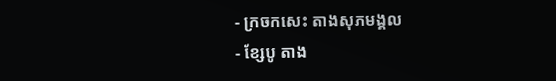- ក្រចកសេះ តាងសុភមង្គល
- ខ្សែបូ តាង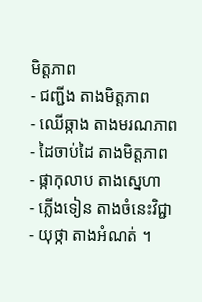មិត្តភាព
- ជញ្ជីង តាងមិត្តភាព
- ឈើឆ្កាង តាងមរណភាព
- ដៃចាប់ដៃ តាងមិត្តភាព
- ផ្កាកុលាប តាងស្នេហា
- ភ្លើងទៀន តាងចំនេះវិជ្ជា
- យុថ្កា តាងអំណត់ ។